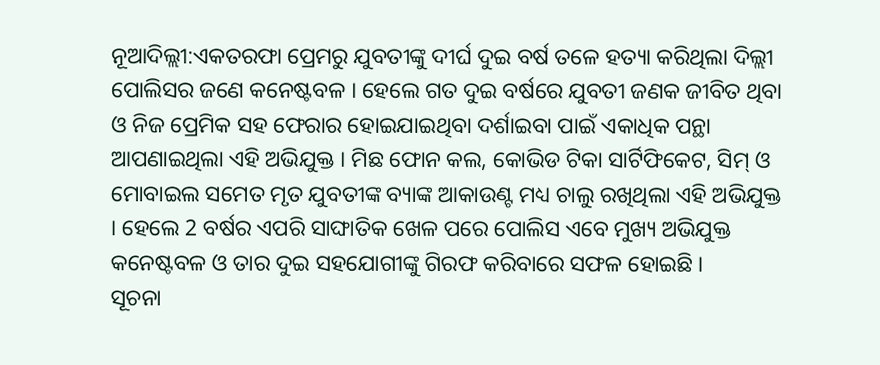ନୂଆଦିଲ୍ଲୀ:ଏକତରଫା ପ୍ରେମରୁ ଯୁବତୀଙ୍କୁ ଦୀର୍ଘ ଦୁଇ ବର୍ଷ ତଳେ ହତ୍ୟା କରିଥିଲା ଦିଲ୍ଲୀ ପୋଲିସର ଜଣେ କନେଷ୍ଟବଳ । ହେଲେ ଗତ ଦୁଇ ବର୍ଷରେ ଯୁବତୀ ଜଣକ ଜୀବିତ ଥିବା ଓ ନିଜ ପ୍ରେମିକ ସହ ଫେରାର ହୋଇଯାଇଥିବା ଦର୍ଶାଇବା ପାଇଁ ଏକାଧିକ ପନ୍ଥା ଆପଣାଇଥିଲା ଏହି ଅଭିଯୁକ୍ତ । ମିଛ ଫୋନ କଲ, କୋଭିଡ ଟିକା ସାର୍ଟିଫିକେଟ, ସିମ୍ ଓ ମୋବାଇଲ ସମେତ ମୃତ ଯୁବତୀଙ୍କ ବ୍ୟାଙ୍କ ଆକାଉଣ୍ଟ ମଧ୍ୟ ଚାଲୁ ରଖିଥିଲା ଏହି ଅଭିଯୁକ୍ତ । ହେଲେ 2 ବର୍ଷର ଏପରି ସାଙ୍ଘାତିକ ଖେଳ ପରେ ପୋଲିସ ଏବେ ମୁଖ୍ୟ ଅଭିଯୁକ୍ତ କନେଷ୍ଟବଳ ଓ ତାର ଦୁଇ ସହଯୋଗୀଙ୍କୁ ଗିରଫ କରିବାରେ ସଫଳ ହୋଇଛି ।
ସୂଚନା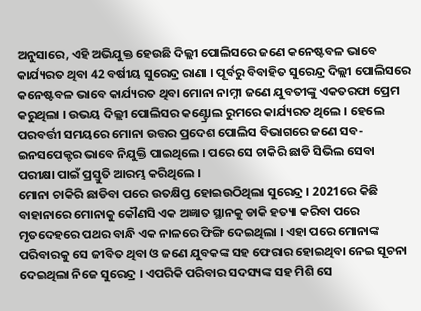ଅନୁସାରେ, ଏହି ଅଭିଯୁକ୍ତ ହେଉଛି ଦିଲ୍ଲୀ ପୋଲିସରେ ଜଣେ କନେଷ୍ଟବଳ ଭାବେ କାର୍ଯ୍ୟରତ ଥିବା 42 ବର୍ଷୀୟ ସୁରେନ୍ଦ୍ର ରାଣା । ପୂର୍ବରୁ ବିବାହିତ ସୁରେନ୍ଦ୍ର ଦିଲ୍ଲୀ ପୋଲିସରେ କନେଷ୍ଟବଳ ଭାବେ କାର୍ଯ୍ୟରତ ଥିବା ମୋନା ନାମ୍ନୀ ଜଣେ ଯୁବତୀଙ୍କୁ ଏକତରଫା ପ୍ରେମ କରୁଥିଲା । ଉଭୟ ଦିଲ୍ଲୀ ପୋଲିସର କଣ୍ଟ୍ରୋଲ ରୁମରେ କାର୍ଯ୍ୟରତ ଥିଲେ । ହେଲେ ପରବର୍ତ୍ତୀ ସମୟରେ ମୋନା ଉତ୍ତର ପ୍ରଦେଶ ପୋଲିସ ବିଭାଗରେ ଜଣେ ସବ-ଇନସପେକ୍ଟର ଭାବେ ନିଯୁକ୍ତି ପାଇଥିଲେ । ପରେ ସେ ଚାକିରି ଛାଡି ସିଭିଲ ସେବା ପରୀକ୍ଷା ପାଇଁ ପ୍ରସ୍ତୁତି ଆରମ୍ଭ କରିଥିଲେ ।
ମୋନା ଚାକିରି ଛାଡିବା ପରେ ଉତକ୍ଷିପ୍ତ ହୋଇଉଠିଥିଲା ସୁରେନ୍ଦ୍ର । 2021ରେ କିଛି ବାହାନାରେ ମୋନାକୁ କୌଣସି ଏକ ଅଜ୍ଞାତ ସ୍ଥାନକୁ ଡାକି ହତ୍ୟା କରିବା ପରେ ମୃତଦେହରେ ପଥର ବାନ୍ଧି ଏକ ନାଳରେ ଫିଙ୍ଗି ଦେଇଥିଲା । ଏହା ପରେ ମୋନାଙ୍କ ପରିବାରକୁ ସେ ଜୀବିତ ଥିବା ଓ ଜଣେ ଯୁବକଙ୍କ ସହ ଫେରାର ହୋଇଥିବା ନେଇ ସୂଚନା ଦେଇଥିଲା ନିଜେ ସୁରେନ୍ଦ୍ର । ଏପରିକି ପରିବାର ସଦସ୍ୟଙ୍କ ସହ ମିଶି ସେ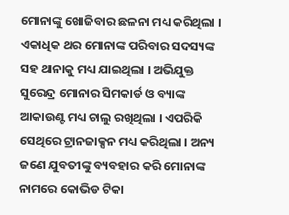ମୋନାଙ୍କୁ ଖୋଜିବାର ଛଳନା ମଧ୍ୟ କରିଥିଲା । ଏକାଧିକ ଥର ମୋନାଙ୍କ ପରିବାର ସଦସ୍ୟଙ୍କ ସହ ଥାନାକୁ ମଧ୍ୟ ଯାଇଥିଲା । ଅଭିଯୁକ୍ତ ସୁରେନ୍ଦ୍ର ମୋନାର ସିମକାର୍ଡ ଓ ବ୍ୟାଙ୍କ ଆକାଉଣ୍ଟ ମଧ୍ୟ ଚାଲୁ ରଖିଥିଲା । ଏପରିକି ସେଥିରେ ଟ୍ରାନଜାକ୍ସନ ମଧ୍ୟ କରିଥିଲା । ଅନ୍ୟ ଜଣେ ଯୁବତୀଙ୍କୁ ବ୍ୟବହାର କରି ମୋନାଙ୍କ ନାମରେ କୋଭିଡ ଟିକା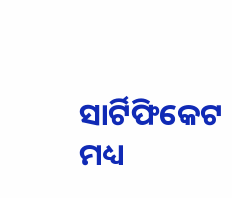ସାର୍ଟିଫିକେଟ ମଧ୍ୟ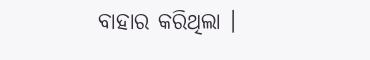ବାହାର କରିଥିଲା ।